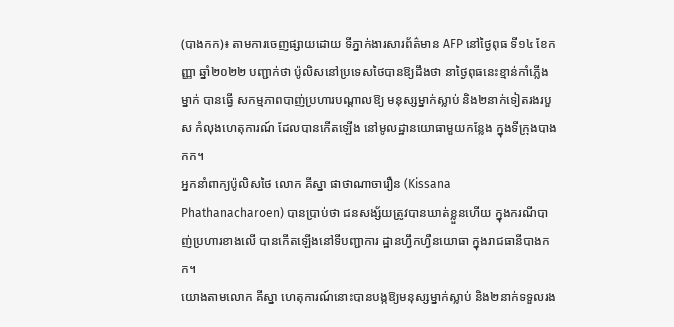(បាងកក)៖ តាមការចេញផ្សាយដោយ ទីភ្នាក់ងារសារព័ត៌មាន AFP នៅថ្ងៃពុធ ទី១៤ ខែកញ្ញា ឆ្នាំ២០២២ បញ្ជាក់ថា ប៉ូលិសនៅប្រទេសថៃបានឱ្យដឹងថា នាថ្ងៃពុធនេះខ្មាន់កាំភ្លើងម្នាក់ បានធ្វើ សកម្មភាពបាញ់ប្រហារបណ្តាលឱ្យ មនុស្សម្នាក់ស្លាប់ និង២នាក់ទៀតរងរបួស កំលុងហេតុការណ៍ ដែលបានកើតឡើង នៅមូលដ្ឋានយោធាមួយកន្លែង ក្នុងទីក្រុងបាងកក។
អ្នកនាំពាក្យប៉ូលិសថៃ លោក គីស្នា ផាថាណាចារឿន (Kissana Phathanacharoen) បានប្រាប់ថា ជនសង្ស័យត្រូវបានឃាត់ខ្លួនហើយ ក្នុងករណីបាញ់ប្រហារខាងលើ បានកើតឡើងនៅទីបញ្ជាការ ដ្ឋានហ្វឹកហ្វឺនយោធា ក្នុងរាជធានីបាងកក។
យោងតាមលោក គីស្នា ហេតុការណ៍នោះបានបង្កឱ្យមនុស្សម្នាក់ស្លាប់ និង២នាក់ទទួលរង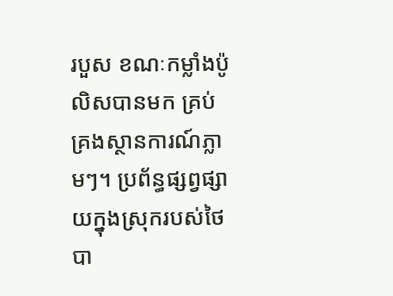របួស ខណៈកម្លាំងប៉ូលិសបានមក គ្រប់គ្រងស្ថានការណ៍ភ្លាមៗ។ ប្រព័ន្ធផ្សព្វផ្សាយក្នុងស្រុករបស់ថៃ បា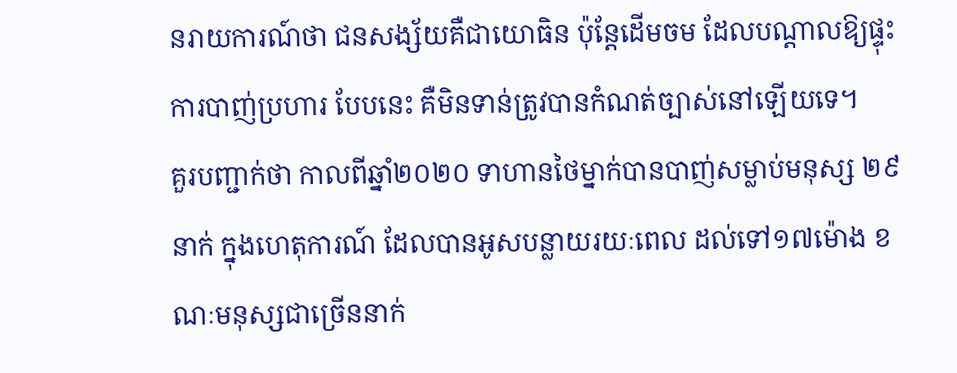នរាយការណ៍ថា ជនសង្ស័យគឺជាយោធិន ប៉ុន្តែដើមចម ដែលបណ្តាលឱ្យផ្ទុះការបាញ់ប្រហារ បែបនេះ គឺមិនទាន់ត្រូវបានកំណត់ច្បាស់នៅឡើយទេ។
គួរបញ្ជាក់ថា កាលពីឆ្នាំ២០២០ ទាហានថៃម្នាក់បានបាញ់សម្លាប់មនុស្ស ២៩នាក់ ក្នុងហេតុការណ៍ ដែលបានអូសបន្លាយរយៈពេល ដល់ទៅ១៧ម៉ោង ខណៈមនុស្សជាច្រើននាក់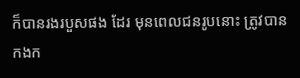ក៏បានរងរបួសផង ដែរ មុនពេលជនរូបនោះ ត្រូវបានកងក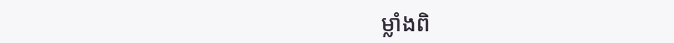ម្លាំងពិ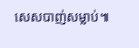សេសបាញ់សម្លាប់៕